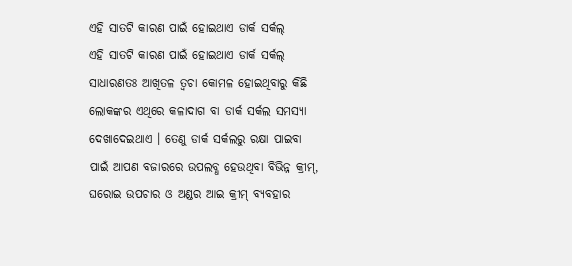ଏହି ସାତଟି କାରଣ ପାଇଁ ହୋଇଥାଏ ଡାର୍କ ସର୍କଲ୍
ଏହି ସାତଟି କାରଣ ପାଇଁ ହୋଇଥାଏ ଡାର୍କ ସର୍କଲ୍
ସାଧାରଣତଃ ଆଖିତଳ ତ୍ୱଚା କୋମଳ ହୋଇଥିବାରୁ କିଛି ଲୋକଙ୍କର ଏଥିରେ କଳାଦାଗ ବା ଡାର୍କ ସର୍କଲ ସମସ୍ୟା ଦେଖାଦେଇଥାଏ । ତେଣୁ ଡାର୍କ ସର୍କଲରୁ ରକ୍ଷା ପାଇବା ପାଇଁ ଆପଣ ବଜାରରେ ଉପଲବ୍ଧ ହେଉଥିବା ବିଭିନ୍ନ କ୍ରୀମ୍, ଘରୋଇ ଉପଚାର ଓ ଅଣ୍ଡର ଆଇ କ୍ରୀମ୍ ବ୍ୟବହାର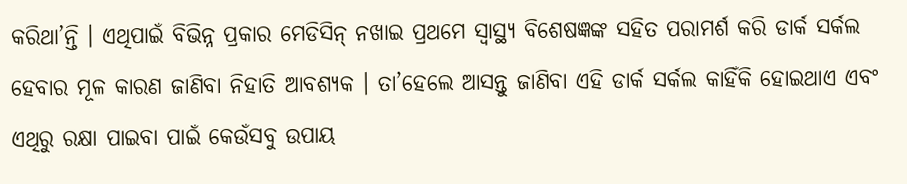କରିଥା’ନ୍ତି । ଏଥିପାଇଁ ବିଭିନ୍ନ ପ୍ରକାର ମେଡିସିନ୍ ନଖାଇ ପ୍ରଥମେ ସ୍ୱାସ୍ଥ୍ୟ ବିଶେଷଜ୍ଞଙ୍କ ସହିତ ପରାମର୍ଶ କରି ଡାର୍କ ସର୍କଲ ହେବାର ମୂଳ କାରଣ ଜାଣିବା ନିହାତି ଆବଶ୍ୟକ । ତା’ହେଲେ ଆସନ୍ତୁ ଜାଣିବା ଏହି ଡାର୍କ ସର୍କଲ କାହିଁକି ହୋଇଥାଏ ଏବଂ ଏଥିରୁ ରକ୍ଷା ପାଇବା ପାଇଁ କେଉଁସବୁ ଉପାୟ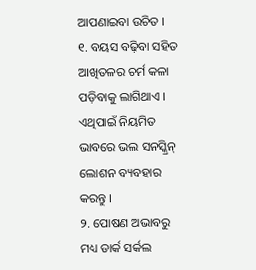ଆପଣାଇବା ଉଚିତ ।
୧. ବୟସ ବଢ଼ିବା ସହିତ ଆଖିତଳର ଚର୍ମ କଳା ପଡ଼ିବାକୁ ଲାଗିଥାଏ । ଏଥିପାଇଁ ନିୟମିତ ଭାବରେ ଭଲ ସନସ୍କ୍ରିନ୍ ଲୋଶନ ବ୍ୟବହାର କରନ୍ତୁ ।
୨. ପୋଷଣ ଅଭାବରୁ ମଧ୍ୟ ଡାର୍କ ସର୍କଲ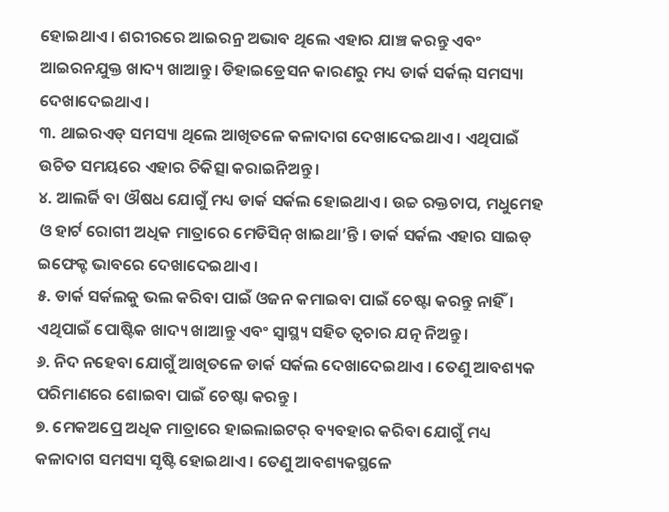ହୋଇଥାଏ । ଶରୀରରେ ଆଇରନ୍ର ଅଭାବ ଥିଲେ ଏହାର ଯାଞ୍ଚ କରନ୍ତୁ ଏବଂ ଆଇରନଯୁକ୍ତ ଖାଦ୍ୟ ଖାଆନ୍ତୁ। ଡିହାଇଡ୍ରେସନ କାରଣରୁ ମଧ୍ୟ ଡାର୍କ ସର୍କଲ୍ ସମସ୍ୟା ଦେଖାଦେଇଥାଏ ।
୩. ଥାଇରଏଡ୍ ସମସ୍ୟା ଥିଲେ ଆଖିତଳେ କଳାଦାଗ ଦେଖାଦେଇଥାଏ । ଏଥିପାଇଁ ଉଚିତ ସମୟରେ ଏହାର ଚିକିତ୍ସା କରାଇନିଅନ୍ତୁ ।
୪. ଆଲର୍ଜି ବା ଔଷଧ ଯୋଗୁଁ ମଧ୍ୟ ଡାର୍କ ସର୍କଲ ହୋଇଥାଏ। ଉଚ୍ଚ ରକ୍ତଚାପ, ମଧୁମେହ ଓ ହାର୍ଟ ରୋଗୀ ଅଧିକ ମାତ୍ରାରେ ମେଡିସିନ୍ ଖାଇଥା’ନ୍ତି । ଡାର୍କ ସର୍କଲ ଏହାର ସାଇଡ୍ ଇଫେକ୍ଟ ଭାବରେ ଦେଖାଦେଇଥାଏ ।
୫. ଡାର୍କ ସର୍କଲକୁ ଭଲ କରିବା ପାଇଁ ଓଜନ କମାଇବା ପାଇଁ ଚେଷ୍ଟା କରନ୍ତୁ ନାହିଁ। ଏଥିପାଇଁ ପୋଷ୍ଟିକ ଖାଦ୍ୟ ଖାଆନ୍ତୁ ଏବଂ ସ୍ୱାସ୍ଥ୍ୟ ସହିତ ତ୍ୱଚାର ଯତ୍ନ ନିଅନ୍ତୁ ।
୬. ନିଦ ନହେବା ଯୋଗୁଁ ଆଖିତଳେ ଡାର୍କ ସର୍କଲ ଦେଖାଦେଇଥାଏ । ତେଣୁ ଆବଶ୍ୟକ ପରିମାଣରେ ଶୋଇବା ପାଇଁ ଚେଷ୍ଟା କରନ୍ତୁ ।
୭. ମେକଅପ୍ରେ ଅଧିକ ମାତ୍ରାରେ ହାଇଲାଇଟର୍ ବ୍ୟବହାର କରିବା ଯୋଗୁଁ ମଧ୍ୟ କଳାଦାଗ ସମସ୍ୟା ସୃଷ୍ଟି ହୋଇଥାଏ । ତେଣୁ ଆବଶ୍ୟକସ୍ଥଳେ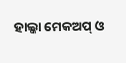ହାଲ୍କା ମେକଅପ୍ ଓ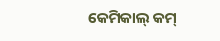କେମିକାଲ୍ କମ୍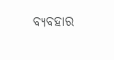ବ୍ୟବହାର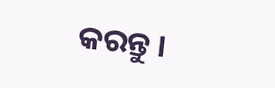କରନ୍ତୁ ।